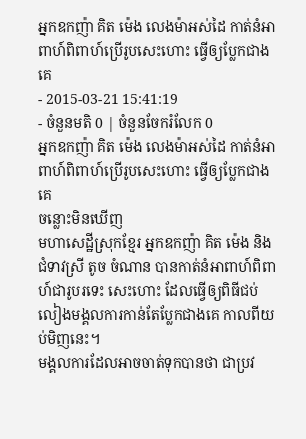អ្នកឧកញ៉ា គិត ម៉េង លេងម៉ាអស់ដៃ កាត់នំអាពាហ៍ពិពាហ៍ប្រើរូបសេះហោះ ធ្វើឲ្យប្លែកជាងគេ
- 2015-03-21 15:41:19
- ចំនួនមតិ 0 | ចំនួនចែករំលែក 0
អ្នកឧកញ៉ា គិត ម៉េង លេងម៉ាអស់ដៃ កាត់នំអាពាហ៍ពិពាហ៍ប្រើរូបសេះហោះ ធ្វើឲ្យប្លែកជាងគេ
ចន្លោះមិនឃើញ
មហាសេដ្ឋីស្រុកខ្មែរ អ្នកឧកញ៉ា គិត ម៉េង និង ជំទាវស្រី តូច ចំណាន បានកាត់នំអាពាហ៍ពិពាហ៍ជារូបរទេះ សេះហោះ ដែលធ្វើឲ្យពិធីជប់លៀងមង្គលការកាន់តែប្លែកជាងគេ កាលពីយប់មិញនេះ។
មង្គលការដែលអាចចាត់ទុកបានថា ជាប្រវ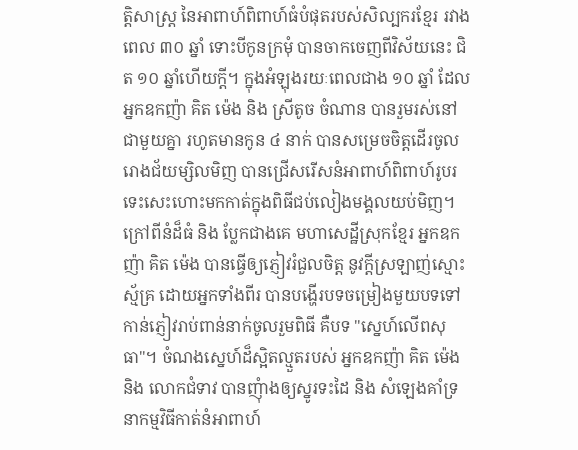ត្តិសាស្ត្រ នៃអាពាហ៍ពិពាហ៍ធំបំផុតរបស់សិល្បករខ្មែរ រវាងពេល ៣០ ឆ្នាំ ទោះបីកូនក្រមុំ បានចាកចេញពីវិស័យនេះ ជិត ១០ ឆ្នាំហើយក្តី។ ក្នុងអំឡុងរយៈពេលជាង ១០ ឆ្នាំ ដែលអ្នកឧកញ៉ា គិត ម៉េង និង ស្រីតូច ចំណាន បានរួមរស់នៅជាមួយគ្នា រហូតមានកូន ៤ នាក់ បានសម្រេចចិត្តដើរចូលរោងជ័យម្សិលមិញ បានជ្រើសរើសនំអាពាហ៍ពិពាហ៍រូបរទេះសេះហោះមកកាត់ក្នុងពិធីជប់លៀងមង្គលយប់មិញ។ ក្រៅពីនំដ៏ធំ និង ប្លែកជាងគេ មហាសេដ្ឋីស្រុកខ្មែរ អ្នកឧកញ៉ា គិត ម៉េង បានធ្វើឲ្យភ្ញៀវរំជួលចិត្ត នូវក្ដីស្រឡាញ់ស្មោះស្ម័គ្រ ដោយអ្នកទាំងពីរ បានបង្ហើរបទចម្រៀងមួយបទទៅកាន់ភ្ញៀវរាប់ពាន់នាក់ចូលរួមពិធី គឺបទ "ស្នេហ៍លើពសុធា"។ ចំណងស្នេហ៍ដ៏ស្អិតល្មួតរបស់ អ្នកឧកញ៉ា គិត ម៉េង និង លោកជំទាវ បានញុំាងឲ្យស្នូរទះដៃ និង សំឡេងគាំទ្រ នាកម្មវិធីកាត់នំអាពាហ៍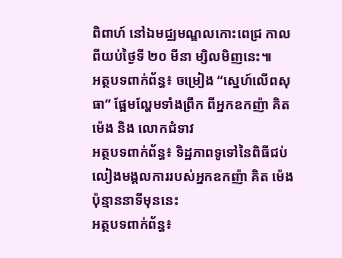ពិពាហ៍ នៅឯមជ្ឈមណ្ឌលកោះពេជ្រ កាលពីយប់ថ្ងៃទី ២០ មីនា ម្សិលមិញនេះ៕
អត្ថបទពាក់ព័ន្ធ៖ ចម្រៀង “ស្នេហ៍លើពសុធា” ផ្អែមល្ហែមទាំងព្រឹក ពីអ្នកឧកញ៉ា គិត ម៉េង និង លោកជំទាវ
អត្ថបទពាក់ព័ន្ធ៖ ទិដ្ឋភាពទូទៅនៃពិធីជប់លៀងមង្គលការរបស់អ្នកឧកញ៉ា គិត ម៉េង ប៉ុន្មាននាទីមុននេះ
អត្ថបទពាក់ព័ន្ធ៖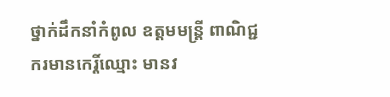ថ្នាក់ដឹកនាំកំពូល ឧត្ដមមន្ត្រី ពាណិជ្ជករមានកេរ្តិ៍ឈ្មោះ មានវ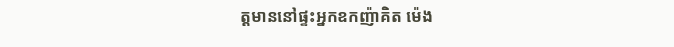ត្តមាននៅផ្ទះអ្នកឧកញ៉ាគិត ម៉េង